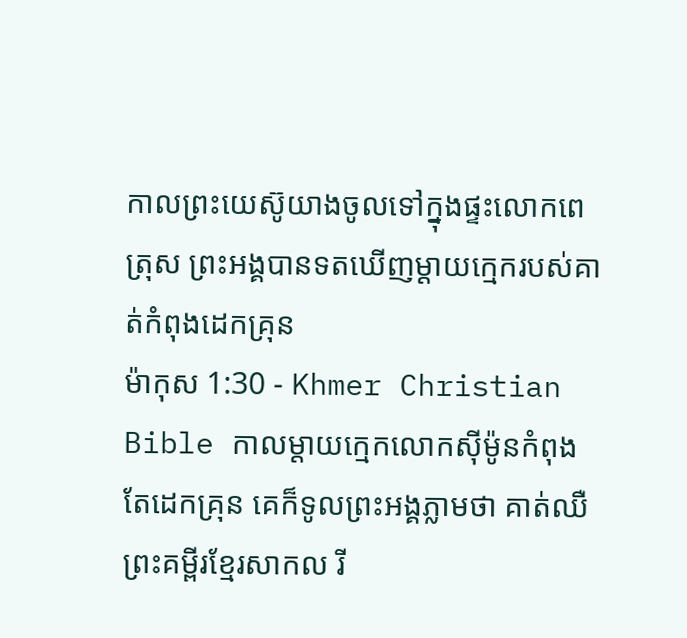កាលព្រះយេស៊ូយាងចូលទៅក្នុងផ្ទះលោកពេត្រុស ព្រះអង្គបានទតឃើញម្ដាយក្មេករបស់គាត់កំពុងដេកគ្រុន
ម៉ាកុស 1:30 - Khmer Christian Bible កាលម្ដាយក្មេកលោកស៊ីម៉ូនកំពុងតែដេកគ្រុន គេក៏ទូលព្រះអង្គភ្លាមថា គាត់ឈឺ ព្រះគម្ពីរខ្មែរសាកល រី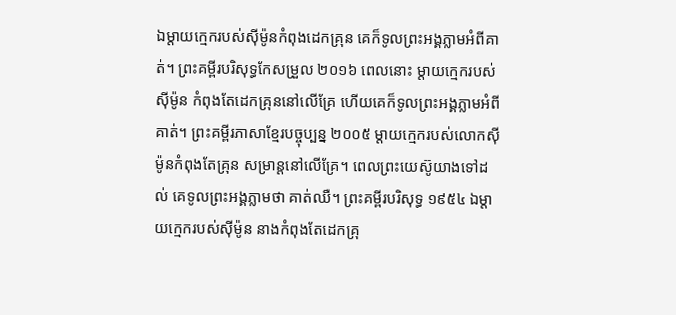ឯម្ដាយក្មេករបស់ស៊ីម៉ូនកំពុងដេកគ្រុន គេក៏ទូលព្រះអង្គភ្លាមអំពីគាត់។ ព្រះគម្ពីរបរិសុទ្ធកែសម្រួល ២០១៦ ពេលនោះ ម្តាយក្មេករបស់ស៊ីម៉ូន កំពុងតែដេកគ្រុននៅលើគ្រែ ហើយគេក៏ទូលព្រះអង្គភ្លាមអំពីគាត់។ ព្រះគម្ពីរភាសាខ្មែរបច្ចុប្បន្ន ២០០៥ ម្ដាយក្មេករបស់លោកស៊ីម៉ូនកំពុងតែគ្រុន សម្រាន្ដនៅលើគ្រែ។ ពេលព្រះយេស៊ូយាងទៅដល់ គេទូលព្រះអង្គភ្លាមថា គាត់ឈឺ។ ព្រះគម្ពីរបរិសុទ្ធ ១៩៥៤ ឯម្តាយក្មេករបស់ស៊ីម៉ូន នាងកំពុងតែដេកគ្រុ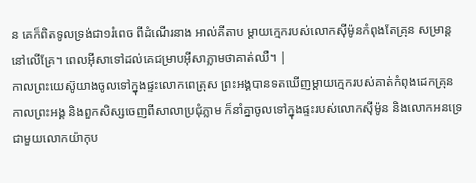ន គេក៏ពិតទូលទ្រង់ជា១រំពេច ពីដំណើរនាង អាល់គីតាប ម្ដាយក្មេករបស់លោកស៊ីម៉ូនកំពុងតែគ្រុន សម្រាន្តនៅលើគ្រែ។ ពេលអ៊ីសាទៅដល់គេជម្រាបអ៊ីសាភ្លាមថាគាត់ឈឺ។ |
កាលព្រះយេស៊ូយាងចូលទៅក្នុងផ្ទះលោកពេត្រុស ព្រះអង្គបានទតឃើញម្ដាយក្មេករបស់គាត់កំពុងដេកគ្រុន
កាលព្រះអង្គ និងពួកសិស្សចេញពីសាលាប្រជុំភ្លាម ក៏នាំគ្នាចូលទៅក្នុងផ្ទះរបស់លោកស៊ីម៉ូន និងលោកអនទ្រេជាមួយលោកយ៉ាកុប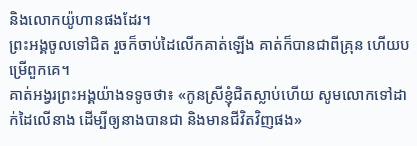និងលោកយ៉ូហានផងដែរ។
ព្រះអង្គចូលទៅជិត រួចក៏ចាប់ដៃលើកគាត់ឡើង គាត់ក៏បានជាពីគ្រុន ហើយបម្រើពួកគេ។
គាត់អង្វរព្រះអង្គយ៉ាងទទូចថា៖ «កូនស្រីខ្ញុំជិតស្លាប់ហើយ សូមលោកទៅដាក់ដៃលើនាង ដើម្បីឲ្យនាងបានជា និងមានជីវិតវិញផង»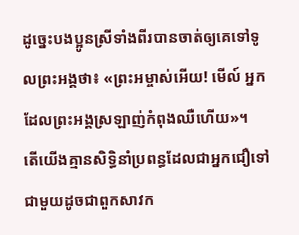ដូច្នេះបងប្អូនស្រីទាំងពីរបានចាត់ឲ្យគេទៅទូលព្រះអង្គថា៖ «ព្រះអម្ចាស់អើយ! មើល៍ អ្នកដែលព្រះអង្គស្រឡាញ់កំពុងឈឺហើយ»។
តើយើងគ្មានសិទ្ធិនាំប្រពន្ធដែលជាអ្នកជឿទៅជាមួយដូចជាពួកសាវក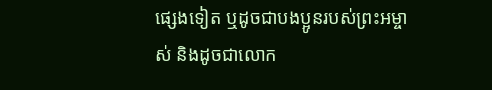ផ្សេងទៀត ឬដូចជាបងប្អូនរបស់ព្រះអម្ចាស់ និងដូចជាលោក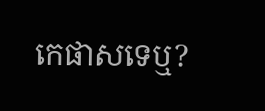កេផាសទេឬ?